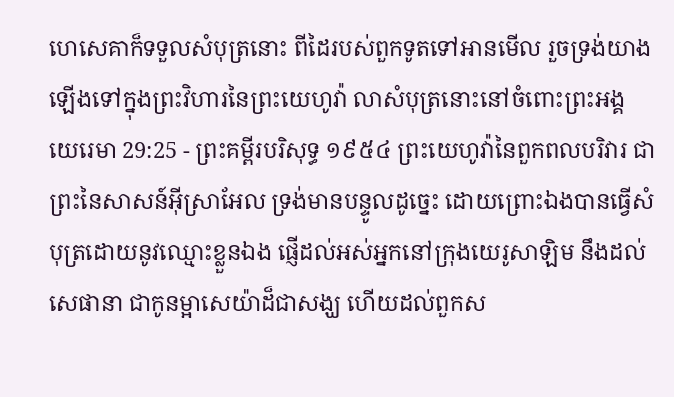ហេសេគាក៏ទទួលសំបុត្រនោះ ពីដៃរបស់ពួកទូតទៅអានមើល រួចទ្រង់យាងឡើងទៅក្នុងព្រះវិហារនៃព្រះយេហូវ៉ា លាសំបុត្រនោះនៅចំពោះព្រះអង្គ
យេរេមា 29:25 - ព្រះគម្ពីរបរិសុទ្ធ ១៩៥៤ ព្រះយេហូវ៉ានៃពួកពលបរិវារ ជាព្រះនៃសាសន៍អ៊ីស្រាអែល ទ្រង់មានបន្ទូលដូច្នេះ ដោយព្រោះឯងបានធ្វើសំបុត្រដោយនូវឈ្មោះខ្លួនឯង ផ្ញើដល់អស់អ្នកនៅក្រុងយេរូសាឡិម នឹងដល់សេផានា ជាកូនម្អាសេយ៉ាដ៏ជាសង្ឃ ហើយដល់ពួកស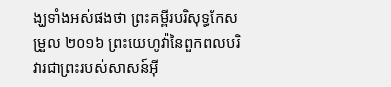ង្ឃទាំងអស់ផងថា ព្រះគម្ពីរបរិសុទ្ធកែសម្រួល ២០១៦ ព្រះយេហូវ៉ានៃពួកពលបរិវារជាព្រះរបស់សាសន៍អ៊ី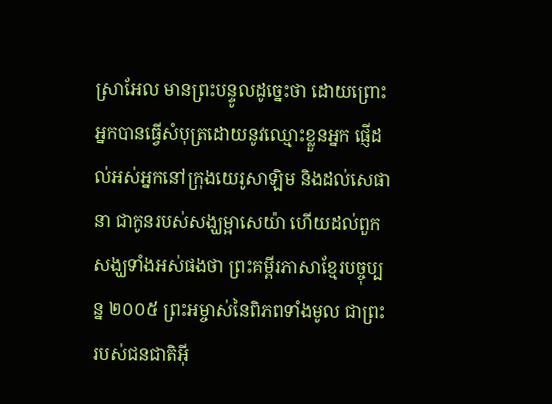ស្រាអែល មានព្រះបន្ទូលដូច្នេះថា ដោយព្រោះអ្នកបានធ្វើសំបុត្រដោយនូវឈ្មោះខ្លួនអ្នក ផ្ញើដល់អស់អ្នកនៅក្រុងយេរូសាឡិម និងដល់សេផានា ជាកូនរបស់សង្ឃម្អាសេយ៉ា ហើយដល់ពួកសង្ឃទាំងអស់ផងថា ព្រះគម្ពីរភាសាខ្មែរបច្ចុប្បន្ន ២០០៥ ព្រះអម្ចាស់នៃពិភពទាំងមូល ជាព្រះរបស់ជនជាតិអ៊ី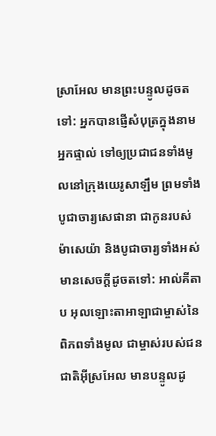ស្រាអែល មានព្រះបន្ទូលដូចតទៅ: អ្នកបានផ្ញើសំបុត្រក្នុងនាមអ្នកផ្ទាល់ ទៅឲ្យប្រជាជនទាំងមូលនៅក្រុងយេរូសាឡឹម ព្រមទាំងបូជាចារ្យសេផានា ជាកូនរបស់ម៉ាសេយ៉ា និងបូជាចារ្យទាំងអស់ មានសេចក្ដីដូចតទៅ: អាល់គីតាប អុលឡោះតាអាឡាជាម្ចាស់នៃពិភពទាំងមូល ជាម្ចាស់របស់ជនជាតិអ៊ីស្រអែល មានបន្ទូលដូ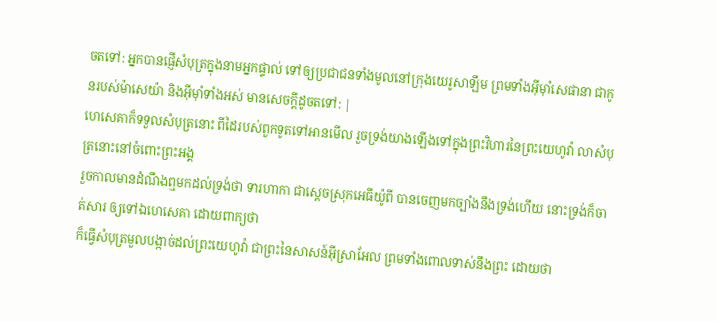ចតទៅ: អ្នកបានផ្ញើសំបុត្រក្នុងនាមអ្នកផ្ទាល់ ទៅឲ្យប្រជាជនទាំងមូលនៅក្រុងយេរូសាឡឹម ព្រមទាំងអ៊ីមុាំសេផានា ជាកូនរបស់ម៉ាសេយ៉ា និងអ៊ីមុាំទាំងអស់ មានសេចក្ដីដូចតទៅ: |
ហេសេគាក៏ទទួលសំបុត្រនោះ ពីដៃរបស់ពួកទូតទៅអានមើល រួចទ្រង់យាងឡើងទៅក្នុងព្រះវិហារនៃព្រះយេហូវ៉ា លាសំបុត្រនោះនៅចំពោះព្រះអង្គ
រួចកាលមានដំណឹងឮមកដល់ទ្រង់ថា ទារហាកា ជាស្តេចស្រុកអេធីយ៉ូពី បានចេញមកច្បាំងនឹងទ្រង់ហើយ នោះទ្រង់ក៏ចាត់សារ ឲ្យទៅឯហេសេគា ដោយពាក្យថា
ក៏ធ្វើសំបុត្រមួលបង្កាច់ដល់ព្រះយេហូវ៉ា ជាព្រះនៃសាសន៍អ៊ីស្រាអែល ព្រមទាំងពោលទាស់នឹងព្រះ ដោយថា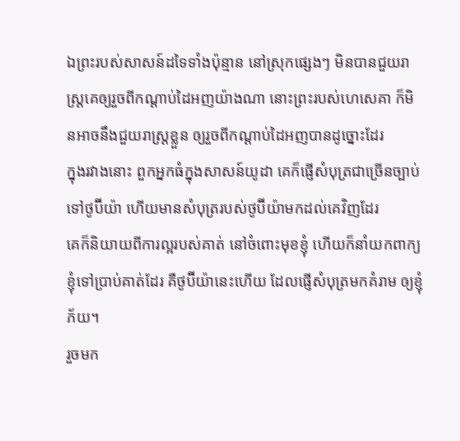ឯព្រះរបស់សាសន៍ដទៃទាំងប៉ុន្មាន នៅស្រុកផ្សេងៗ មិនបានជួយរាស្ត្រគេឲ្យរួចពីកណ្តាប់ដៃអញយ៉ាងណា នោះព្រះរបស់ហេសេគា ក៏មិនអាចនឹងជួយរាស្ត្រខ្លួន ឲ្យរួចពីកណ្តាប់ដៃអញបានដូច្នោះដែរ
ក្នុងរវាងនោះ ពួកអ្នកធំក្នុងសាសន៍យូដា គេក៏ផ្ញើសំបុត្រជាច្រើនច្បាប់ទៅថូប៊ីយ៉ា ហើយមានសំបុត្ររបស់ថូប៊ីយ៉ាមកដល់គេវិញដែរ
គេក៏និយាយពីការល្អរបស់គាត់ នៅចំពោះមុខខ្ញុំ ហើយក៏នាំយកពាក្យខ្ញុំទៅប្រាប់គាត់ដែរ គឺថូប៊ីយ៉ានេះហើយ ដែលផ្ញើសំបុត្រមកគំរាម ឲ្យខ្ញុំភ័យ។
រួចមក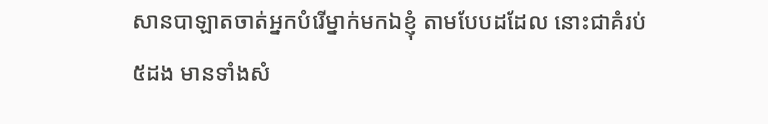សានបាឡាតចាត់អ្នកបំរើម្នាក់មកឯខ្ញុំ តាមបែបដដែល នោះជាគំរប់៥ដង មានទាំងសំ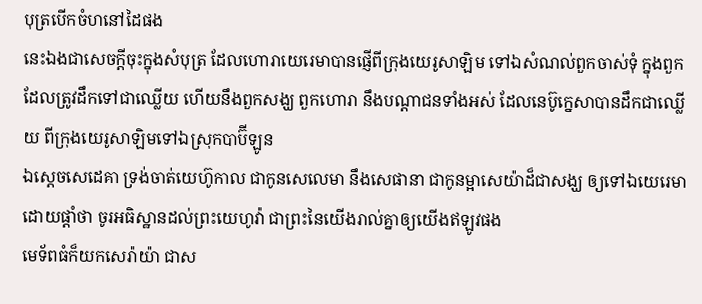បុត្របើកចំហនៅដៃផង
នេះឯងជាសេចក្ដីចុះក្នុងសំបុត្រ ដែលហោរាយេរេមាបានផ្ញើពីក្រុងយេរូសាឡិម ទៅឯសំណល់ពួកចាស់ទុំ ក្នុងពួកដែលត្រូវដឹកទៅជាឈ្លើយ ហើយនឹងពួកសង្ឃ ពួកហោរា នឹងបណ្តាជនទាំងអស់ ដែលនេប៊ូក្នេសាបានដឹកជាឈ្លើយ ពីក្រុងយេរូសាឡិមទៅឯស្រុកបាប៊ីឡូន
ឯស្តេចសេដេគា ទ្រង់ចាត់យេហ៊ូកាល ជាកូនសេលេមា នឹងសេផានា ជាកូនម្អាសេយ៉ាដ៏ជាសង្ឃ ឲ្យទៅឯយេរេមា ដោយផ្តាំថា ចូរអធិស្ឋានដល់ព្រះយេហូវ៉ា ជាព្រះនៃយើងរាល់គ្នាឲ្យយើងឥឡូវផង
មេទ័ពធំក៏យកសេរ៉ាយ៉ា ជាស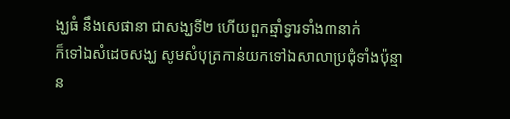ង្ឃធំ នឹងសេផានា ជាសង្ឃទី២ ហើយពួកឆ្មាំទ្វារទាំង៣នាក់
ក៏ទៅឯសំដេចសង្ឃ សូមសំបុត្រកាន់យកទៅឯសាលាប្រជុំទាំងប៉ុន្មាន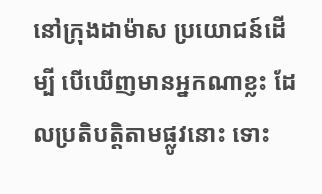នៅក្រុងដាម៉ាស ប្រយោជន៍ដើម្បី បើឃើញមានអ្នកណាខ្លះ ដែលប្រតិបត្តិតាមផ្លូវនោះ ទោះ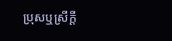ប្រុសឬស្រីក្តី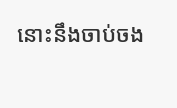នោះនឹងចាប់ចង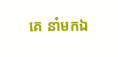គេ នាំមកឯ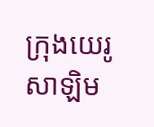ក្រុងយេរូសាឡិម